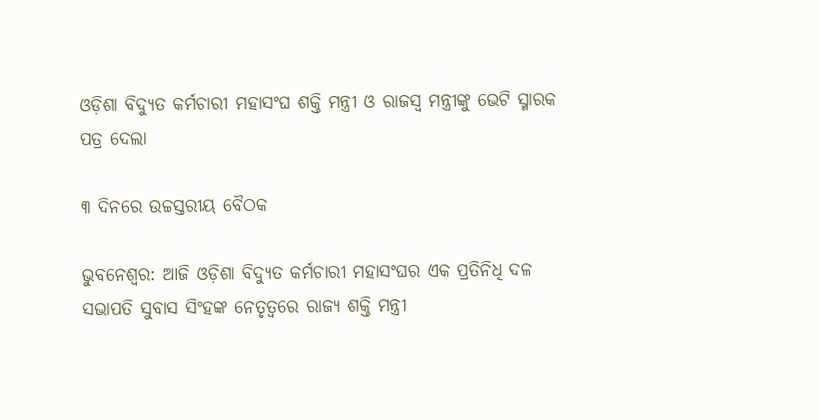ଓଡ଼ିଶା ବିଦ୍ୟୁତ କର୍ମଚାରୀ ମହାସଂଘ ଶକ୍ତି ମନ୍ତ୍ରୀ ଓ ରାଜସ୍ୱ ମନ୍ତ୍ରୀଙ୍କୁ ଭେଟି ସ୍ମାରକ ପତ୍ର ଦେଲା

୩ ଦିନରେ ଉଚ୍ଚସ୍ତରୀୟ ବୈଠକ

ଭୁବନେଶ୍ୱର: ଆଜି ଓଡ଼ିଶା ବିଦ୍ୟୁତ କର୍ମଚାରୀ ମହାସଂଘର ଏକ ପ୍ରତିନିଧି ଦଳ ସଭାପତି ସୁବାସ ସିଂହଙ୍କ ନେତୃତ୍ୱରେ ରାଜ୍ୟ ଶକ୍ତି ମନ୍ତ୍ରୀ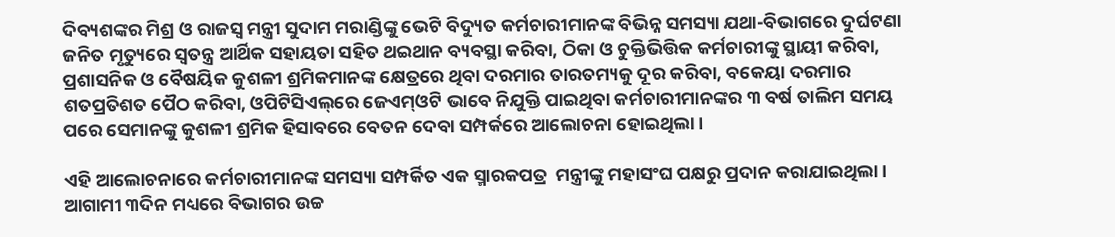ଦିବ୍ୟଶଙ୍କର ମିଶ୍ର ଓ ରାଜସ୍ୱ ମନ୍ତ୍ରୀ ସୁଦାମ ମରାଣ୍ଡିଙ୍କୁ ଭେଟି ବିଦ୍ୟୁତ କର୍ମଚାରୀମାନଙ୍କ ବିଭିନ୍ନ ସମସ୍ୟା ଯଥା-ବିଭାଗରେ ଦୁର୍ଘଟଣା ଜନିତ ମୃତ୍ୟୁରେ ସ୍ୱତନ୍ତ୍ର ଆର୍ଥିକ ସହାୟତା ସହିତ ଥଇଥାନ ବ୍ୟବସ୍ଥା କରିବା, ଠିକା ଓ ଚୁକ୍ତିଭିତ୍ତିକ କର୍ମଚାରୀଙ୍କୁ ସ୍ଥାୟୀ କରିବା, ପ୍ରଶାସନିକ ଓ ବୈଷୟିକ କୁଶଳୀ ଶ୍ରମିକମାନଙ୍କ କ୍ଷେତ୍ରରେ ଥିବା ଦରମାର ତାରତମ୍ୟକୁ ଦୂର କରିବା, ବକେୟା ଦରମାର ଶତପ୍ରତିଶତ ପୈଠ କରିବା, ଓପିଟିସିଏଲ୍‌ରେ ଜେଏମ୍‌ଓଟି ଭାବେ ନିଯୁକ୍ତି ପାଇଥିବା କର୍ମଚାରୀମାନଙ୍କର ୩ ବର୍ଷ ତାଲିମ ସମୟ ପରେ ସେମାନଙ୍କୁ କୁଶଳୀ ଶ୍ରମିକ ହିସାବରେ ବେତନ ଦେବା ସମ୍ପର୍କରେ ଆଲୋଚନା ହୋଇଥିଲା।

ଏହି ଆଲୋଚନାରେ କର୍ମଚାରୀମାନଙ୍କ ସମସ୍ୟା ସମ୍ପର୍କିତ ଏକ ସ୍ମାରକପତ୍ର  ମନ୍ତ୍ରୀଙ୍କୁ ମହାସଂଘ ପକ୍ଷରୁ ପ୍ରଦାନ କରାଯାଇଥିଲା। ଆଗାମୀ ୩ଦିନ ମଧ୍ୟରେ ବିଭାଗର ଉଚ୍ଚ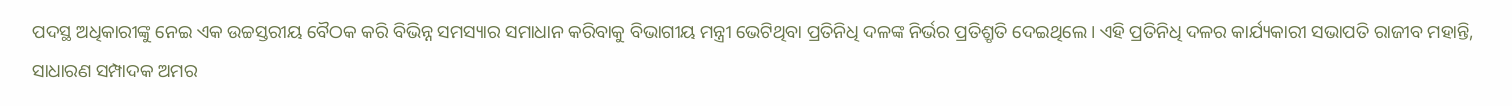ପଦସ୍ଥ ଅଧିକାରୀଙ୍କୁ ନେଇ ଏକ ଉଚ୍ଚସ୍ତରୀୟ ବୈଠକ କରି ବିଭିନ୍ନ ସମସ୍ୟାର ସମାଧାନ କରିବାକୁ ବିଭାଗୀୟ ମନ୍ତ୍ରୀ ଭେଟିଥିବା ପ୍ରତିନିଧି ଦଳଙ୍କ ନିର୍ଭର ପ୍ରତିଶ୍ରୃତି ଦେଇଥିଲେ। ଏହି ପ୍ରତିନିଧି ଦଳର କାର୍ଯ୍ୟକାରୀ ସଭାପତି ରାଜୀବ ମହାନ୍ତି, ସାଧାରଣ ସମ୍ପାଦକ ଅମର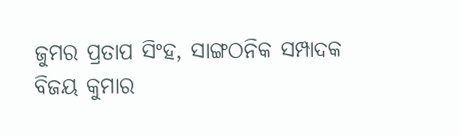ଜୁମର ପ୍ରତାପ ସିଂହ, ସାଙ୍ଗଠନିକ ସମ୍ପାଦକ ବିଜୟ କୁମାର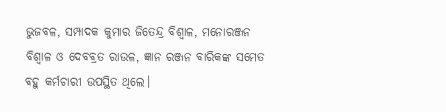ଭୁଜବଳ, ସମ୍ପାଦକ କୁମାର ଜିତେନ୍ଦ୍ର ବିଶ୍ୱାଳ, ମନୋରଞ୍ଜନ ବିଶ୍ୱାଳ ଓ ଦେବବ୍ରତ ରାଉଳ, ଜ୍ଞାନ ରଞ୍ଜନ ବାରିକଙ୍କ ସମେତ ବହୁ କର୍ମଚାରୀ ଉପସ୍ଥିତ ଥିଲେ।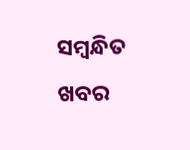ସମ୍ବନ୍ଧିତ ଖବର